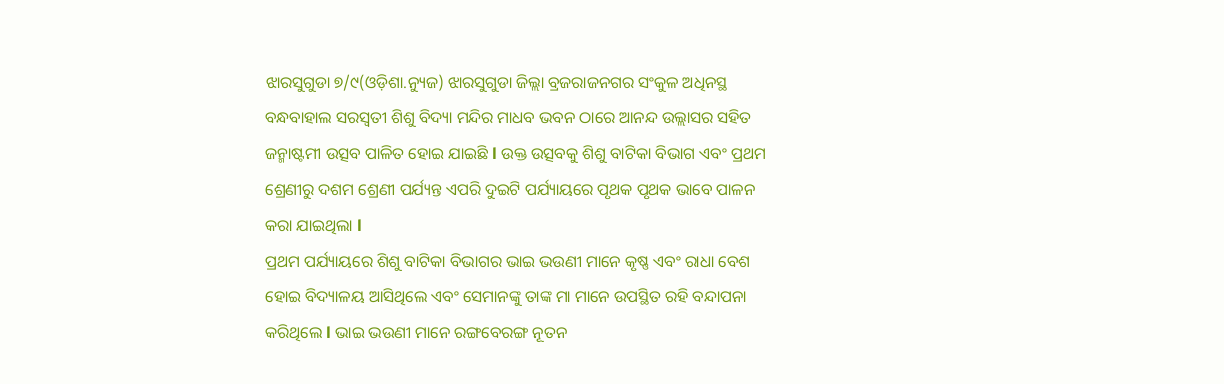ଝାରସୁଗୁଡା ୭/୯(ଓଡ଼ିଶା.ନ୍ୟୁଜ) ଝାରସୁଗୁଡା ଜିଲ୍ଲା ବ୍ରଜରାଜନଗର ସଂକୁଳ ଅଧିନସ୍ଥ ବନ୍ଧବାହାଲ ସରସ୍ବତୀ ଶିଶୁ ବିଦ୍ୟା ମନ୍ଦିର ମାଧବ ଭବନ ଠାରେ ଆନନ୍ଦ ଉଲ୍ଲାସର ସହିତ ଜନ୍ମାଷ୍ଟମୀ ଉତ୍ସବ ପାଳିତ ହୋଇ ଯାଇଛି l ଉକ୍ତ ଉତ୍ସବକୁ ଶିଶୁ ବାଟିକା ବିଭାଗ ଏବଂ ପ୍ରଥମ ଶ୍ରେଣୀରୁ ଦଶମ ଶ୍ରେଣୀ ପର୍ଯ୍ୟନ୍ତ ଏପରି ଦୁଇଟି ପର୍ଯ୍ୟାୟରେ ପୃଥକ ପୃଥକ ଭାବେ ପାଳନ କରା ଯାଇଥିଲା l
ପ୍ରଥମ ପର୍ଯ୍ୟାୟରେ ଶିଶୁ ବାଟିକା ବିଭାଗର ଭାଇ ଭଉଣୀ ମାନେ କୃଷ୍ଣ ଏବଂ ରାଧା ବେଶ ହୋଇ ବିଦ୍ୟାଳୟ ଆସିଥିଲେ ଏବଂ ସେମାନଙ୍କୁ ତାଙ୍କ ମା ମାନେ ଉପସ୍ଥିତ ରହି ବନ୍ଦାପନା କରିଥିଲେ l ଭାଇ ଭଉଣୀ ମାନେ ରଙ୍ଗବେରଙ୍ଗ ନୂତନ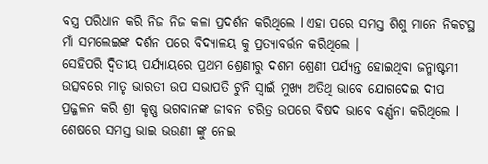ବସ୍ତ୍ର ପରିଧାନ କରି ନିଜ ନିଜ କଳା ପ୍ରଦର୍ଶନ କରିଥିଲେ l ଏହା ପରେ ସମସ୍ତ ଶିଶୁ ମାନେ ନିକଟସ୍ଥ ମାଁ ସମଲେଇଙ୍କ ଦର୍ଶନ ପରେ ବିଦ୍ୟାଳୟ କୁ ପ୍ରତ୍ୟାବର୍ତ୍ତନ କରିଥିଲେ ।
ସେହିପରି ଦ୍ଵିତୀୟ ପର୍ଯ୍ୟାୟରେ ପ୍ରଥମ ଶ୍ରେଣୀରୁ ଦଶମ ଶ୍ରେଣୀ ପର୍ଯ୍ୟନ୍ତ ହୋଇଥିବା ଜନ୍ମାଷ୍ଟମୀ ଉତ୍ସବରେ ମାତୃ ଭାରତୀ ଉପ ସଭାପତି ଟୁନି ସ୍ୱାଇଁ ମୁଖ୍ୟ ଅତିଥି ଭାବେ ଯୋଗଦେଇ ଦୀପ ପ୍ରଜ୍ଜଳନ କରି ଶ୍ରୀ କୃଷ୍ଣ ଭଗବାନଙ୍କ ଜୀବନ ଚରିତ୍ର ଉପରେ ବିଷଦ ଭାବେ ବର୍ଣ୍ଣନା କରିଥିଲେ l ଶେଷରେ ସମସ୍ତ ଭାଇ ଭଉଣୀ ଙ୍କୁ ନେଇ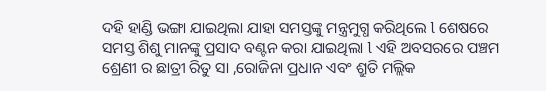ଦହି ହାଣ୍ଡି ଭଙ୍ଗା ଯାଇଥିଲା ଯାହା ସମସ୍ତଙ୍କୁ ମନ୍ତ୍ରମୁଗ୍ଧ କରିଥିଲେ l ଶେଷରେ ସମସ୍ତ ଶିଶୁ ମାନଙ୍କୁ ପ୍ରସାଦ ବଣ୍ଟନ କରା ଯାଇଥିଲା l ଏହି ଅବସରରେ ପଞ୍ଚମ ଶ୍ରେଣୀ ର ଛାତ୍ରୀ ରିତୁ ସା ,ରୋଜିନା ପ୍ରଧାନ ଏବଂ ଶ୍ରୁତି ମଲ୍ଲିକ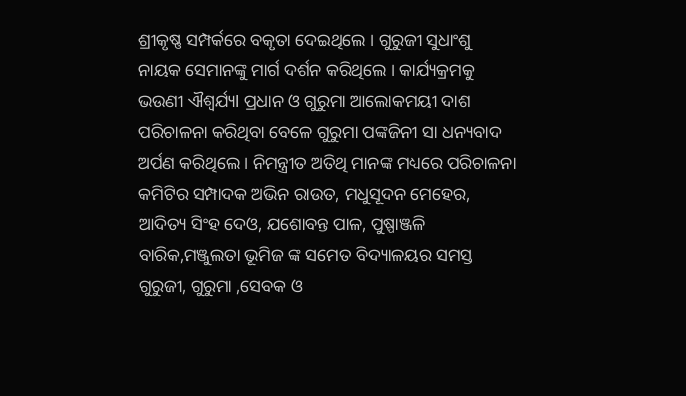ଶ୍ରୀକୃଷ୍ଣ ସମ୍ପର୍କରେ ବକୃତା ଦେଇଥିଲେ । ଗୁରୁଜୀ ସୁଧାଂଶୁ ନାୟକ ସେମାନଙ୍କୁ ମାର୍ଗ ଦର୍ଶନ କରିଥିଲେ । କାର୍ଯ୍ୟକ୍ରମକୁ ଭଉଣୀ ଐଶ୍ୱର୍ଯ୍ୟl ପ୍ରଧାନ ଓ ଗୁରୁମା ଆଲୋକମୟୀ ଦାଶ ପରିଚାଳନା କରିଥିବା ବେଳେ ଗୁରୁମା ପଙ୍କଜିନୀ ସା ଧନ୍ୟବାଦ ଅର୍ପଣ କରିଥିଲେ । ନିମନ୍ତ୍ରୀତ ଅତିଥି ମାନଙ୍କ ମଧ୍ୟରେ ପରିଚାଳନା କମିଟିର ସମ୍ପାଦକ ଅଭିନ ରାଉତ, ମଧୁସୂଦନ ମେହେର, ଆଦିତ୍ୟ ସିଂହ ଦେଓ, ଯଶୋବନ୍ତ ପାଳ, ପୁଷ୍ପାଞ୍ଜଳି ବାରିକ,ମଞ୍ଜୁଲତା ଭୂମିଜ ଙ୍କ ସମେତ ବିଦ୍ୟାଳୟର ସମସ୍ତ ଗୁରୁଜୀ, ଗୁରୁମା ,ସେବକ ଓ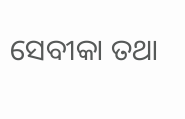ସେବୀକା ତଥା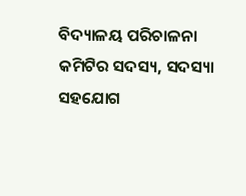ବିଦ୍ୟାଳୟ ପରିଚାଳନା କମିଟିର ସଦସ୍ୟ, ସଦସ୍ୟା ସହଯୋଗ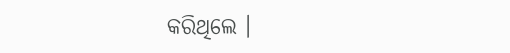କରିଥିଲେ ।